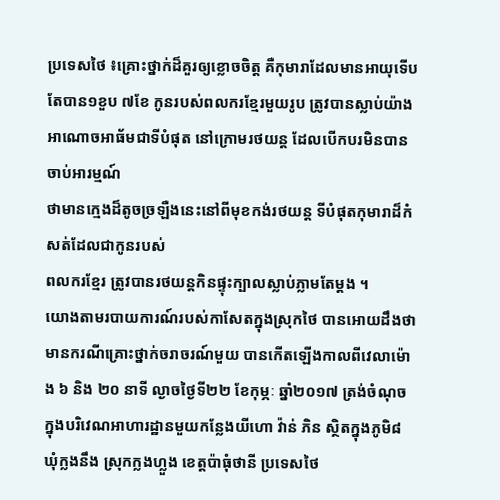ប្រទេសថៃ ៖គ្រោះថ្នាក់ដ៏គួរឲ្យខ្លោចចិត្ត គឺកុមារាដែលមានអាយុទើបតែបាន១ខួប ៧ខែ កូនរបស់ពលករខ្មែរមួយរូប ត្រូវបានស្លាប់យ៉ាងអាណោចអាធ័មជាទីបំផុត នៅក្រោមរថយន្ត ដែលបើកបរមិនបានចាប់អារម្មណ៍
ថាមានក្មេងដ៏តូចច្រឡឺងនេះនៅពីមុខកង់រថយន្ត ទីបំផុតកុមារាដ៏កំសត់ដែលជាកូនរបស់
ពលករខ្មែរ ត្រូវបានរថយន្តកិនផ្ទុះក្បាលស្លាប់ភ្លាមតែម្តង ។
យោងតាមរបាយការណ៍របស់កាសែតក្នុងស្រុកថៃ បានអោយដឹងថា មានករណីគ្រោះថ្នាក់ចរាចរណ៍មួយ បានកើតឡើងកាលពីវេលាម៉ោង ៦ និង ២០ នាទី ល្ងាចថ្ងៃទី២២ ខែកុម្ភៈ ឆ្នាំ២០១៧ ត្រង់ចំណុចក្នុងបរិវេណអាហារដ្ឋានមួយកន្លែងយីហោ វ៉ាន់ ភិន ស្ថិតក្នុងភូមិ៨ ឃុំក្លងនឹង ស្រុកក្លងហ្លួង ខេត្តប៉ាធុំថានី ប្រទេសថៃ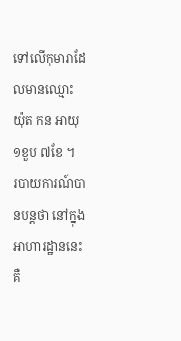ទៅលើកុមារាដែលមានឈ្មោះ យ៉ុត កន អាយុ១ខួប ៧ខែ ។
របាយការណ៍បានបន្តថា នៅក្នុងអាហារដ្ឋាននេះគឺ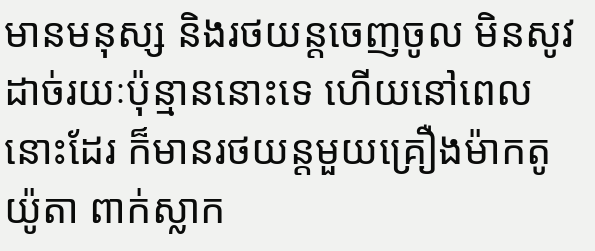មានមនុស្ស និងរថយន្តចេញចូល មិនសូវដាច់រយៈប៉ុន្មាននោះទេ ហើយនៅពេលនោះដែរ ក៏មានរថយន្តមួយគ្រឿងម៉ាកតូយ៉ូតា ពាក់ស្លាក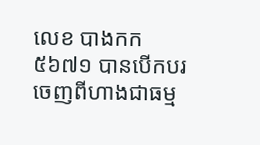លេខ បាងកក ៥៦៧១ បានបើកបរចេញពីហាងជាធម្ម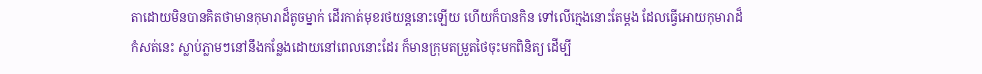តាដោយមិនបានគិតថាមានកុមារាដ៏តូចម្នាក់ ដើរកាត់មុខរថយន្តនោះឡើយ ហើយក៏បានកិន ទៅលើក្មេងនោះតែម្តង ដែលធ្វើអោយកុមារាដ៏កំសត់នេះ ស្លាប់ភ្លាមៗនៅនឹងកន្លែងដោយនៅពេលនោះដែរ ក៏មានក្រុមតម្រួតថៃចុះមកពិនិត្យ ដើម្បី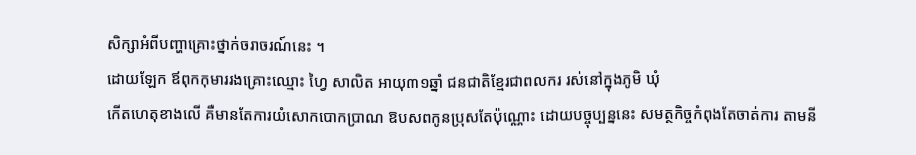សិក្សាអំពីបញ្ហាគ្រោះថ្នាក់ចរាចរណ៍នេះ ។
ដោយឡែក ឪពុកកុមាររងគ្រោះឈ្មោះ ហ្វៃ សាលិត អាយុ៣១ឆ្នាំ ជនជាតិខ្មែរជាពលករ រស់នៅក្នុងភូមិ ឃុំ
កើតហេតុខាងលើ គឺមានតែការយំសោកបោកប្រាណ ឱបសពកូនប្រុសតែប៉ុណ្ណោះ ដោយបច្ចុប្បន្ននេះ សមត្ថកិច្ចកំពុងតែចាត់ការ តាមនី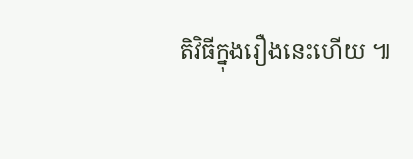តិវិធីក្នុងរឿងនេះហើយ ៕